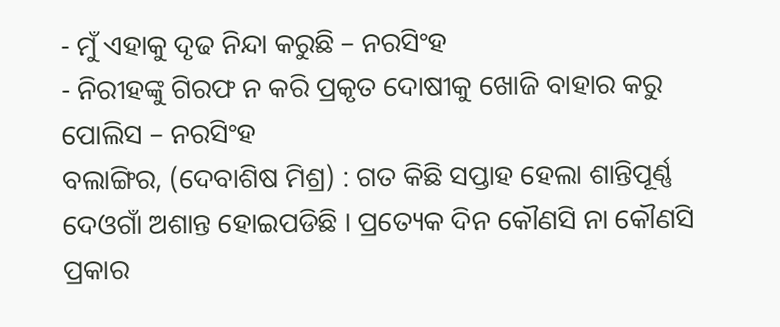- ମୁଁ ଏହାକୁ ଦୃଢ ନିନ୍ଦା କରୁଛି – ନରସିଂହ
- ନିରୀହଙ୍କୁ ଗିରଫ ନ କରି ପ୍ରକୃତ ଦୋଷୀକୁ ଖୋଜି ବାହାର କରୁ ପୋଲିସ – ନରସିଂହ
ବଲାଙ୍ଗିର, (ଦେବାଶିଷ ମିଶ୍ର) : ଗତ କିଛି ସପ୍ତାହ ହେଲା ଶାନ୍ତିପୂର୍ଣ୍ଣ ଦେଓଗାଁ ଅଶାନ୍ତ ହୋଇପଡିଛି । ପ୍ରତ୍ୟେକ ଦିନ କୌଣସି ନା କୌଣସି ପ୍ରକାର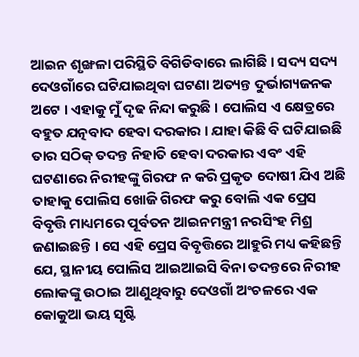ଆଇନ ଶୃଙ୍ଖଳା ପରିସ୍ଥିତି ବିଗିଡିବାରେ ଲାଗିଛି । ସଦ୍ୟ ସଦ୍ୟ ଦେଓଗାଁରେ ଘଟିଯାଇଥିବା ଘଟଣା ଅତ୍ୟନ୍ତ ଦୁର୍ଭାଗ୍ୟଜନକ ଅଟେ । ଏହାକୁ ମୁଁ ଦୃଢ ନିନ୍ଦା କରୁଛି । ପୋଲିସ ଏ କ୍ଷେତ୍ରରେ ବହୁତ ଯତ୍ନବାଦ ହେବା ଦରକାର । ଯାହା କିଛି ବି ଘଟିଯାଇଛି ତାର ସଠିକ୍ ତଦନ୍ତ ନିହାତି ହେବା ଦରକାର ଏବଂ ଏହି ଘଟଣାରେ ନିରୀହଙ୍କୁ ଗିରଫ ନ କରି ପ୍ରକୃତ ଦୋଷୀ ଯିଏ ଅଛି ତାହାକୁ ପୋଲିସ ଖୋଜି ଗିରଫ କରୁ ବୋଲି ଏକ ପ୍ରେସ ବିବୃତ୍ତି ମାଧ୍ୟମରେ ପୂର୍ବତନ ଆଇନମନ୍ତ୍ରୀ ନରସିଂହ ମିଶ୍ର ଜଣାଇଛନ୍ତି । ସେ ଏହି ପ୍ରେସ ବିବୃତ୍ତିରେ ଆହୁରି ମଧ୍ୟ କହିଛନ୍ତି ଯେ, ସ୍ଥାନୀୟ ପୋଲିସ ଆଇଆଇସି ବିନା ତଦନ୍ତରେ ନିରୀହ ଲୋକଙ୍କୁ ଉଠାଇ ଆଣୁଥିବାରୁ ଦେଓଗାଁ ଅଂଚଳରେ ଏକ କୋକୁଆ ଭୟ ସୃଷ୍ଟି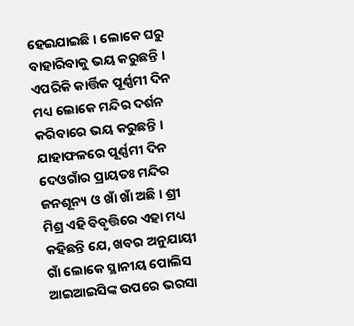ହେଇଯାଇଛି । ଲୋକେ ଘରୁ ବାହାରିବାକୁ ଭୟ କରୁଛନ୍ତି । ଏପରିକି କାର୍ତ୍ତିକ ପୂର୍ଣ୍ଣମୀ ଦିନ ମଧ୍ୟ ଲୋକେ ମନ୍ଦିର ଦର୍ଶନ କରିବାରେ ଭୟ କରୁଛନ୍ତି । ଯାହାଫଳରେ ପୂର୍ଣ୍ଣମୀ ଦିନ ଦେଓଗାଁର ପ୍ରାୟତଃ ମନ୍ଦିର ଜନଶୂନ୍ୟ ଓ ଖାଁ ଖାଁ ଅଛି । ଶ୍ରୀ ମିଶ୍ର ଏହି ବିବୃତ୍ତିରେ ଏହା ମଧ୍ୟ କହିଛନ୍ତି ଯେ, ଖବର ଅନୁଯାୟୀ ଗାଁ ଲୋକେ ସ୍ଥାନୀୟ ପୋଲିସ ଆଇଆଇସିଙ୍କ ଉପରେ ଭରସା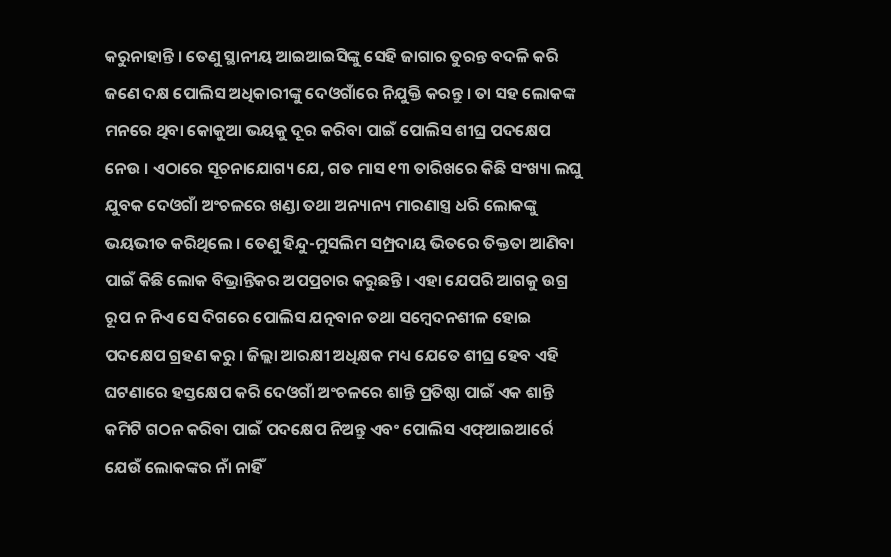କରୁନାହାନ୍ତି । ତେଣୁ ସ୍ଥାନୀୟ ଆଇଆଇସିଙ୍କୁ ସେହି ଜାଗାର ତୁରନ୍ତ ବଦଳି କରି ଜଣେ ଦକ୍ଷ ପୋଲିସ ଅଧିକାରୀଙ୍କୁ ଦେଓଗାଁରେ ନିଯୁକ୍ତି କରନ୍ତୁ । ତା ସହ ଲୋକଙ୍କ ମନରେ ଥିବା କୋକୁଆ ଭୟକୁ ଦୂର କରିବା ପାଇଁ ପୋଲିସ ଶୀଘ୍ର ପଦକ୍ଷେପ ନେଉ । ଏଠାରେ ସୂଚନାଯୋଗ୍ୟ ଯେ, ଗତ ମାସ ୧୩ ତାରିଖରେ କିଛି ସଂଖ୍ୟା ଲଘୁ ଯୁବକ ଦେଓଗାଁ ଅଂଚଳରେ ଖଣ୍ଡା ତଥା ଅନ୍ୟାନ୍ୟ ମାରଣାସ୍ତ୍ର ଧରି ଲୋକଙ୍କୁ ଭୟଭୀତ କରିଥିଲେ । ତେଣୁ ହିନ୍ଦୁ-ମୁସଲିମ ସମ୍ପ୍ରଦାୟ ଭିତରେ ତିକ୍ତତା ଆଣିବା ପାଇଁ କିଛି ଲୋକ ବିଭ୍ରାନ୍ତିକର ଅପପ୍ରଚାର କରୁଛନ୍ତି । ଏହା ଯେପରି ଆଗକୁ ଉଗ୍ର ରୂପ ନ ନିଏ ସେ ଦିଗରେ ପୋଲିସ ଯତ୍ନବାନ ତଥା ସମ୍ବେଦନଶୀଳ ହୋଇ ପଦକ୍ଷେପ ଗ୍ରହଣ କରୁ । ଜିଲ୍ଲା ଆରକ୍ଷୀ ଅଧିକ୍ଷକ ମଧ୍ୟ ଯେତେ ଶୀଘ୍ର ହେବ ଏହି ଘଟଣାରେ ହସ୍ତକ୍ଷେପ କରି ଦେଓଗାଁ ଅଂଚଳରେ ଶାନ୍ତି ପ୍ରତିଷ୍ଠା ପାଇଁ ଏକ ଶାନ୍ତି କମିଟି ଗଠନ କରିବା ପାଇଁ ପଦକ୍ଷେପ ନିଅନ୍ତୁ ଏବଂ ପୋଲିସ ଏଫ୍ଆଇଆର୍ରେ ଯେଉଁ ଲୋକଙ୍କର ନାଁ ନାହିଁ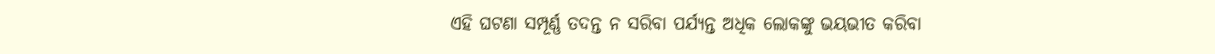ଏହି ଘଟଣା ସମ୍ପୂର୍ଣ୍ଣ ତଦନ୍ତ ନ ସରିବା ପର୍ଯ୍ୟନ୍ତ ଅଧିକ ଲୋକଙ୍କୁ ଭୟଭୀତ କରିବା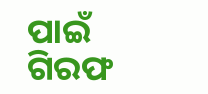ପାଇଁ ଗିରଫ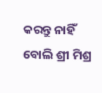କରନ୍ତୁ ନାହିଁ ବୋଲି ଶ୍ରୀ ମିଶ୍ର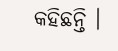କହିଛନ୍ତି ।